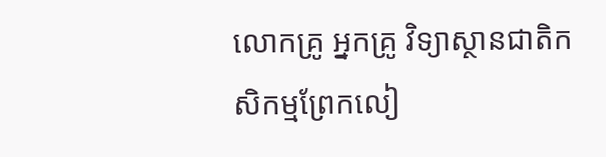លោកគ្រូ អ្នកគ្រូ វិទ្យាស្ថានជាតិកសិកម្មព្រែកលៀ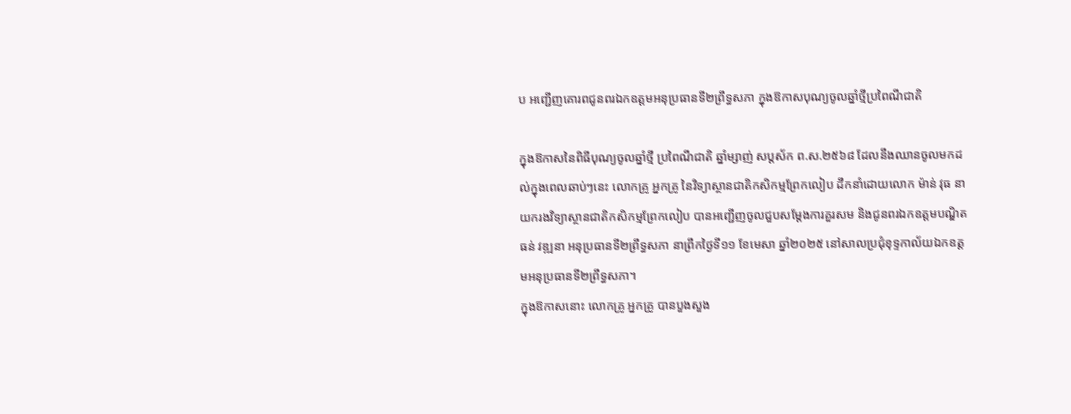ប អញ្ជើញគោរពជូនពរឯកឧត្ដមអនុប្រធានទី២ព្រឹទ្ធសភា ក្នុងឱកាសបុណ្យចូលឆ្នាំថ្មីប្រពៃណីជាតិ

ក្នុងឱកាសនៃពិធីបុណ្យចូលឆ្នាំថ្មី ប្រពៃណីជាតិ ឆ្នាំម្សាញ់ សប្តស័ក ព.ស.២៥៦៨ ដែលនឹងឈានចូលមកដល់ក្នុងពេលឆាប់ៗនេះ លោកគ្រូ អ្នកគ្រូ នៃវិទ្យាស្ថានជាតិកសិកម្មព្រែកលៀប ដឹកនាំដោយលោក ម៉ាន់ វុធ នាយករងវិទ្យាស្ថានជាតិកសិកម្មព្រែកលៀប បានអញ្ជើញចូលជួបសម្តែងការគួរសម និងជូនពរឯកឧត្ដមបណ្ឌិត ធន់ វឌ្ឍនា អនុប្រធានទី២ព្រឹទ្ធសភា នាព្រឹកថ្ងៃទី១១ ខែមេសា ឆ្នាំ២០២៥ នៅសាលប្រជុំខុទ្ទកាល័យឯកឧត្តមអនុប្រធានទី២ព្រឹទ្ធសភា។
ក្នុងឱកាសនោះ លោកគ្រូ អ្នកគ្រូ បានបួងសួង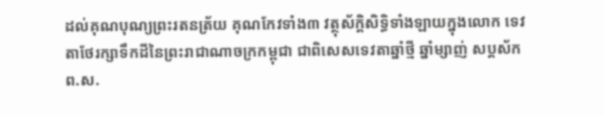ដល់គុណបុណ្យព្រះរតនត្រ័យ គុណកែវទាំង៣ វត្ថុស័ក្តិសិទ្ធិទាំងឡាយក្នុងលោក ទេវតាថែរក្សាទឹកដីនៃព្រះរាជាណាចក្រកម្ពុជា ជាពិសេសទេវតាឆ្នាំថ្មី ឆ្នាំម្សាញ់ សប្តស័ក ព.ស.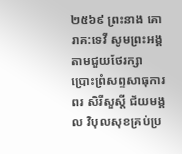២៥៦៩ ព្រះនាង គោរាគ:ទេវី សូមព្រះអង្គតាមជួយថែរក្សា ប្រោះព្រំសព្ទសាធុការពរ សិរីសួស្តី ជ័យមង្គល វិបុលសុខគ្រប់ប្រ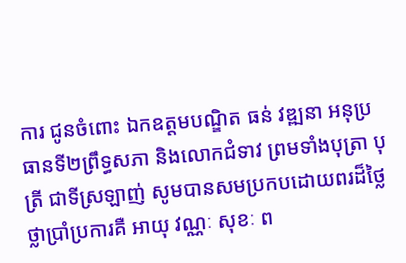ការ ជូនចំពោះ ឯកឧត្ដមបណ្ឌិត ធន់ វឌ្ឍនា អនុប្រធានទី២ព្រឹទ្ធសភា និងលោកជំទាវ ព្រមទាំងបុត្រា បុត្រី ជាទីស្រឡាញ់ សូមបានសមប្រកបដោយពរដ៏ថ្លៃថ្លាប្រាំប្រការគឺ អាយុ វណ្ណៈ សុខៈ ព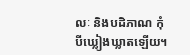លៈ និងបដិភាណ កុំបីឃ្លៀងឃ្លាតឡើយ។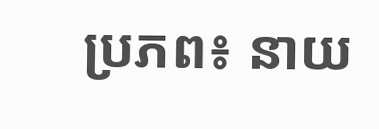ប្រភព៖ នាយ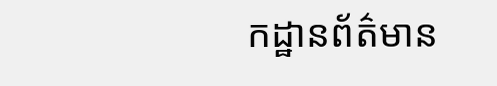កដ្ឋានព័ត៌មាន